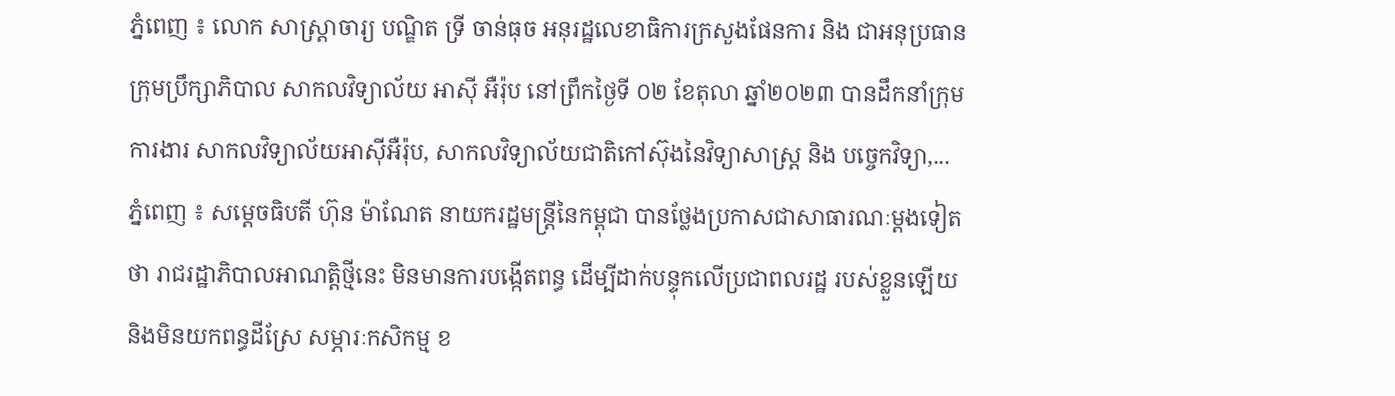ភ្នំពេញ ៖ លោក សាស្ដ្រាចារ្យ បណ្ឌិត ទ្រី ចាន់ធុច អនុរដ្ឋលេខាធិការក្រសួងផែនការ និង ជាអនុប្រធានក្រុមប្រឹក្សាភិបាល សាកលវិទ្យាល័យ អាស៊ី អឺរ៉ុប នៅព្រឹកថ្ងៃទី ០២ ខែតុលា ឆ្នាំ២០២៣ បានដឹកនាំក្រុមការងារ សាកលវិទ្យាល័យអាស៊ីអឺរ៉ុប, សាកលវិទ្យាល័យជាតិកៅស៊ុងនៃវិទ្យាសាស្ដ្រ និង បច្ចេកវិទ្យា,...
ភ្នំពេញ ៖ សម្ដេចធិបតី ហ៊ុន ម៉ាណែត នាយករដ្ឋមន្ដ្រីនៃកម្ពុជា បានថ្លែងប្រកាសជាសាធារណៈម្តងទៀតថា រាជរដ្ឋាភិបាលអាណត្តិថ្មីនេះ មិនមានការបង្កើតពន្ធ ដើម្បីដាក់បន្ទុកលើប្រជាពលរដ្ឋ របស់ខ្លួនឡើយ និងមិនយកពន្ធដីស្រែ សម្ភារៈកសិកម្ម ខ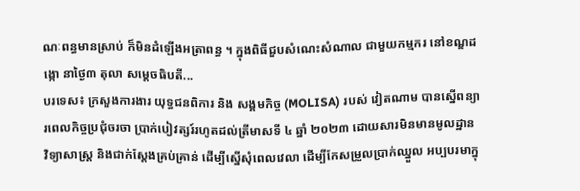ណៈពន្ធមានស្រាប់ ក៏មិនដំឡើងអត្រាពន្ធ ។ ក្នុងពិធីជួបសំណេះសំណាល ជាមួយកម្មករ នៅខណ្ឌដង្កោ នាថ្ងៃ៣ តុលា សម្ដេចធិបតី...
បរទេស៖ ក្រសួងការងារ យុទ្ធជនពិការ និង សង្គមកិច្ច (MOLISA) របស់ វៀតណាម បានស្នើពន្យារពេលកិច្ចប្រជុំចរចា ប្រាក់បៀវត្សរ៍រហូតដល់ត្រីមាសទី ៤ ឆ្នាំ ២០២៣ ដោយសារមិនមានមូលដ្ឋាន វិទ្យាសាស្ត្រ និងជាក់ស្តែងគ្រប់គ្រាន់ ដើម្បីស្នើសុំពេលវេលា ដើម្បីកែសម្រួលប្រាក់ឈ្នួល អប្បបរមាក្នុ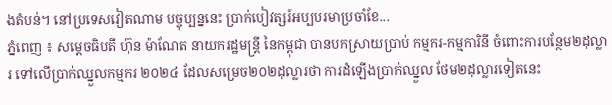ងតំបន់។ នៅប្រទេសវៀតណាម បច្ចុប្បន្ននេះ ប្រាក់បៀវត្សរ៍អប្បបរមាប្រចាំខែ...
ភ្នំពេញ ៖ សម្ដេចធិបតី ហ៊ុន ម៉ាណែត នាយករដ្ឋមន្ដ្រី នៃកម្ពុជា បានបកស្រាយប្រាប់ កម្មករ-កម្មការិនី ចំពោះការបន្ថែម២ដុល្លារ ទៅលើប្រាក់ឈ្នួលកម្មករ ២០២៤ ដែលសម្រេច២០២ដុល្លារថា ការដំឡើងប្រាក់ឈ្នួល ថែម២ដុល្លារទៀតនេះ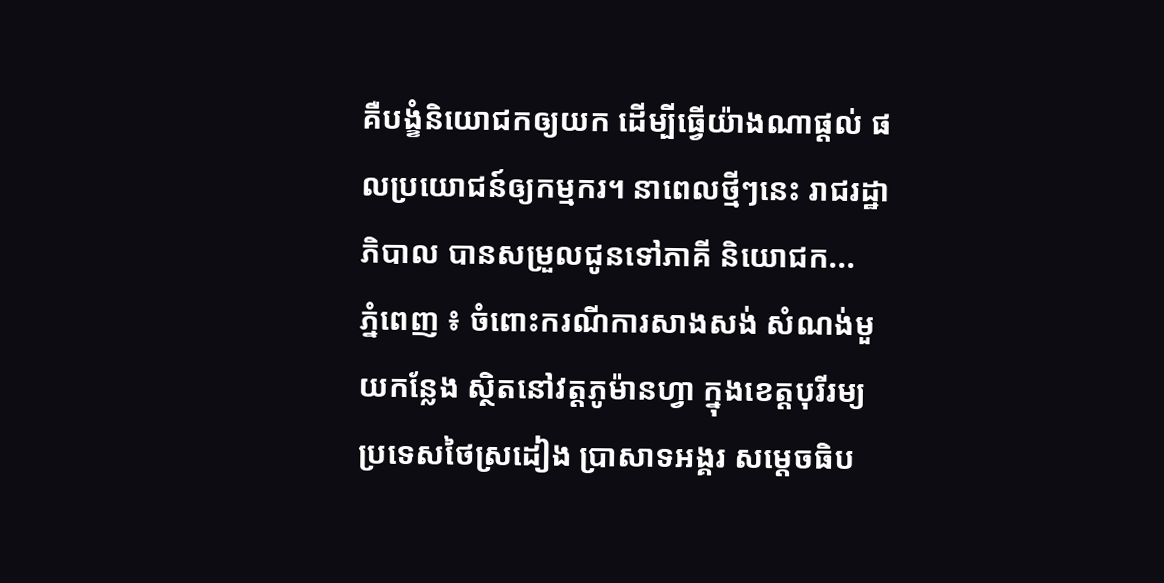គឺបង្ខំនិយោជកឲ្យយក ដើម្បីធ្វើយ៉ាងណាផ្ដល់ ផលប្រយោជន៍ឲ្យកម្មករ។ នាពេលថ្មីៗនេះ រាជរដ្ឋាភិបាល បានសម្រួលជូនទៅភាគី និយោជក...
ភ្នំពេញ ៖ ចំពោះករណីការសាងសង់ សំណង់មួយកន្លែង ស្ថិតនៅវត្តភូម៉ានហ្វា ក្នុងខេត្តបុរីរម្យ ប្រទេសថៃស្រដៀង ប្រាសាទអង្គរ សម្តេចធិប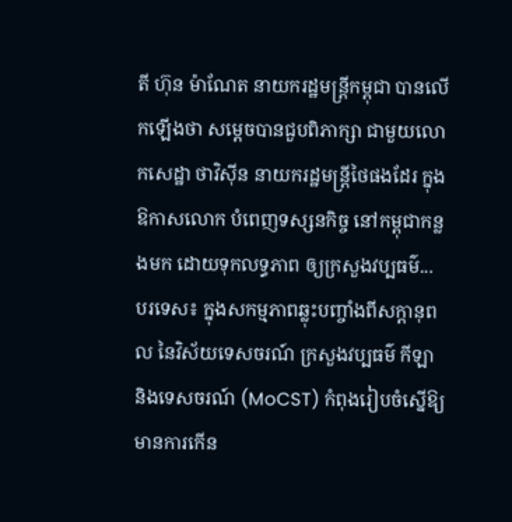តី ហ៊ុន ម៉ាណែត នាយករដ្ឋមន្រ្តីកម្ពុជា បានលើកឡើងថា សម្តេចបានជួបពិភាក្សា ជាមួយលោកសេដ្ឋា ថាវិស៊ីន នាយករដ្ឋមន្រ្តីថៃផងដែរ ក្នុងឱកាសលោក បំពេញទស្សនកិច្ច នៅកម្ពុជាកន្លងមក ដោយទុកលទ្ធភាព ឲ្យក្រសួងវប្បធម៌...
បរទេស៖ ក្នុងសកម្មភាពឆ្លុះបញ្ចាំងពីសក្ដានុពល នៃវិស័យទេសចរណ៍ ក្រសួងវប្បធម៌ កីឡា និងទេសចរណ៍ (MoCST) កំពុងរៀបចំស្នើឱ្យមានការកើន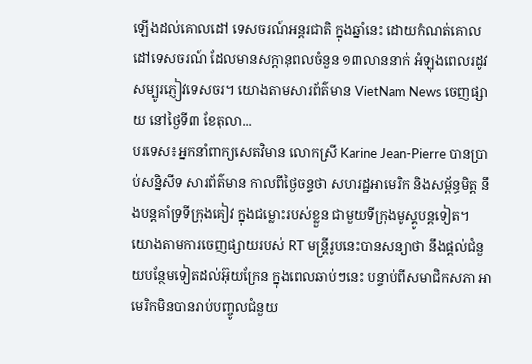ឡើងដល់គោលដៅ ទេសចរណ៍អន្តរជាតិ ក្នុងឆ្នាំនេះ ដោយកំណត់គោលដៅទេសចរណ៍ ដែលមានសក្តានុពលចំនួន ១៣លាននាក់ អំឡុងពេលរដូវ សម្បូរភ្ញៀវទេសចរ។ យោងតាមសារព័ត៌មាន VietNam News ចេញផ្សាយ នៅថ្ងៃទី៣ ខែតុលា...
បរទេស៖អ្នកនាំពាក្យសេតវិមាន លោកស្រី Karine Jean-Pierre បានប្រាប់សន្និសីទ សារព័ត៌មាន កាលពីថ្ងៃចន្ទថា សហរដ្ឋអាមេរិក និងសម្ព័ន្ធមិត្ត នឹងបន្តគាំទ្រទីក្រុងគៀវ ក្នុងជម្លោះរបស់ខ្លួន ជាមួយទីក្រុងមូស្គូបន្តទៀត។ យោងតាមការចេញផ្សាយរបស់ RT មន្ត្រីរូបនេះបានសន្យាថា នឹងផ្តល់ជំនួយបន្ថែមទៀតដល់អ៊ុយក្រែន ក្នុងពេលឆាប់ៗនេះ បន្ទាប់ពីសមាជិកសភា អាមេរិកមិនបានរាប់បញ្ចូលជំនួយ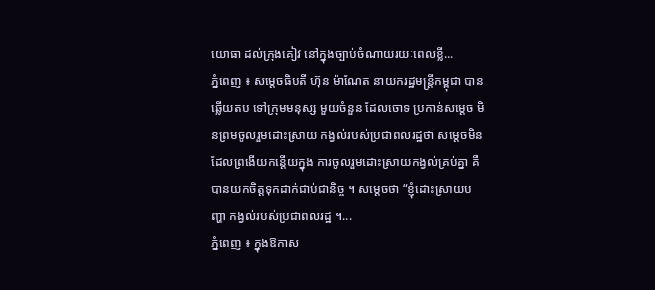យោធា ដល់ក្រុងគៀវ នៅក្នុងច្បាប់ចំណាយរយៈពេលខ្លី...
ភ្នំពេញ ៖ សម្តេចធិបតី ហ៊ុន ម៉ាណែត នាយករដ្ឋមន្រ្តីកម្ពុជា បានឆ្លើយតប ទៅក្រុមមនុស្ស មួយចំនួន ដែលចោទ ប្រកាន់សម្តេច មិនព្រមចូលរួមដោះស្រាយ កង្វល់របស់ប្រជាពលរដ្ឋថា សម្តេចមិន ដែលព្រងើយកន្តើយក្នុង ការចូលរួមដោះស្រាយកង្វល់គ្រប់គ្នា គឺបានយកចិត្តទុកដាក់ជាប់ជានិច្ច ។ សម្តេចថា “ខ្ញុំដោះស្រាយបញ្ហា កង្វល់របស់ប្រជាពលរដ្ឋ ។...
ភ្នំពេញ ៖ ក្នុងឱកាស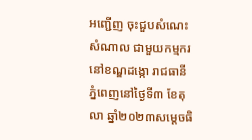អញ្ជើញ ចុះជួបសំណេះសំណាល ជាមួយកម្មករ នៅខណ្ឌដង្កោ រាជធានីភ្នំពេញនៅថ្ងៃទី៣ ខែតុលា ឆ្នាំ២០២៣សម្តេចធិ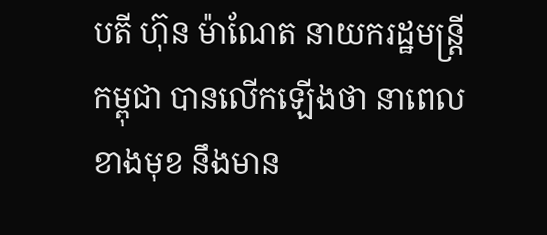បតី ហ៊ុន ម៉ាណែត នាយករដ្ឋមន្រ្តីកម្ពុជា បានលើកឡើងថា នាពេលខាងមុខ នឹងមាន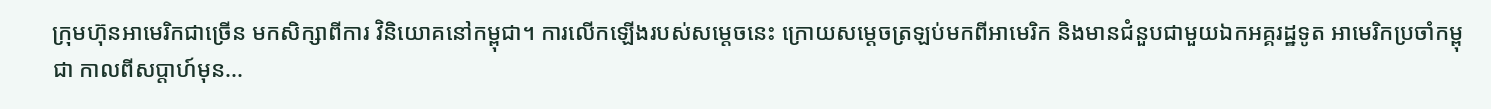ក្រុមហ៊ុនអាមេរិកជាច្រើន មកសិក្សាពីការ វិនិយោគនៅកម្ពុជា។ ការលើកឡើងរបស់សម្តេចនេះ ក្រោយសម្តេចត្រឡប់មកពីអាមេរិក និងមានជំនួបជាមួយឯកអគ្គរដ្ឋទូត អាមេរិកប្រចាំកម្ពុជា កាលពីសប្តាហ៍មុន...